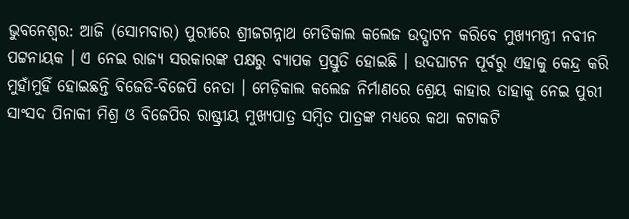ଭୁବନେଶ୍ବର: ଆଜି (ସୋମବାର) ପୁରୀରେ ଶ୍ରୀଜଗନ୍ନାଥ ମେଡିକାଲ କଲେଜ ଉଦ୍ଘାଟନ କରିବେ ମୁଖ୍ୟମନ୍ତ୍ରୀ ନବୀନ ପଟ୍ଟନାୟକ । ଏ ନେଇ ରାଜ୍ୟ ସରକାରଙ୍କ ପକ୍ଷରୁ ବ୍ୟାପକ ପ୍ରସ୍ତୁତି ହୋଇଛି । ଉଦଘାଟନ ପୂର୍ବରୁ ଏହାକୁ କେନ୍ଦ୍ର କରି ମୁହାଁମୁହିଁ ହୋଇଛନ୍ତି ବିଜେଡି-ବିଜେପି ନେତା । ମେଡ଼ିକାଲ କଲେଜ ନିର୍ମାଣରେ ଶ୍ରେୟ କାହାର ତାହାକୁ ନେଇ ପୁରୀ ସାଂସଦ ପିନାକୀ ମିଶ୍ର ଓ ବିଜେପିର ରାଷ୍ଟ୍ରୀୟ ମୁଖ୍ୟପାତ୍ର ସମ୍ବିତ ପାତ୍ରଙ୍କ ମଧ୍ୟରେ କଥା କଟାକଟି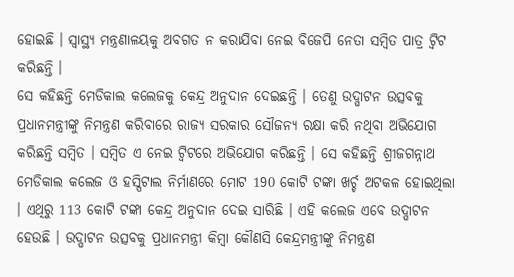ହୋଇଛି । ସ୍ବାସ୍ଥ୍ୟ ମନ୍ତ୍ରଣାଳୟକୁ ଅବଗତ ନ କରାଯିବା ନେଇ ବିଜେପି ନେତା ସମ୍ବିତ ପାତ୍ର ଟ୍ବିଟ କରିଛନ୍ତି ।
ସେ କହିଛନ୍ତି ମେଡିକାଲ କଲେଜକୁ କେନ୍ଦ୍ର ଅନୁଦାନ ଦେଇଛନ୍ତି । ତେଣୁ ଉଦ୍ଘାଟନ ଉତ୍ସବକୁ ପ୍ରଧାନମନ୍ତ୍ରୀଙ୍କୁ ନିମନ୍ତ୍ରଣ କରିବାରେ ରାଜ୍ୟ ସରକାର ସୌଜନ୍ୟ ରକ୍ଷା କରି ନଥିବା ଅଭିଯୋଗ କରିଛନ୍ତି ସମ୍ବିତ । ସମ୍ବିତ ଏ ନେଇ ଟ୍ବିଟରେ ଅଭିଯୋଗ କରିଛନ୍ତି । ସେ କହିଛନ୍ତି ଶ୍ରୀଜଗନ୍ନାଥ ମେଡିକାଲ କଲେଜ ଓ ହସ୍ପିଟାଲ ନିର୍ମାଣରେ ମୋଟ 190 କୋଟି ଟଙ୍କା ଖର୍ଚ୍ଚ ଅଟକଳ ହୋଇଥିଲା । ଏଥିରୁ 113 କୋଟି ଟଙ୍କା କେନ୍ଦ୍ର ଅନୁଦାନ ଦେଇ ସାରିଛି । ଏହି କଲେଜ ଏବେ ଉଦ୍ଘାଟନ ହେଉଛି । ଉଦ୍ଘାଟନ ଉତ୍ସବକୁ ପ୍ରଧାନମନ୍ତ୍ରୀ କିମ୍ବା କୌଣସି କେନ୍ଦ୍ରମନ୍ତ୍ରୀଙ୍କୁ ନିମନ୍ତ୍ରଣ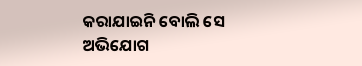କରାଯାଇନି ବୋଲି ସେ ଅଭିଯୋଗ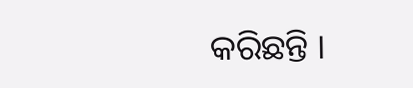କରିଛନ୍ତି ।